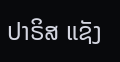ປາຣິສ ແຊັງ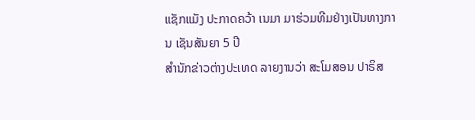ແຊັກແມັງ ປະກາດຄວ້າ ເນມາ ມາຮ່ວມທີມຢ່າງເປັນທາງການ ເຊັນສັນຍາ 5 ປີ
ສຳນັກຂ່າວຕ່າງປະເທດ ລາຍງານວ່າ ສະໂມສອນ ປາຣິສ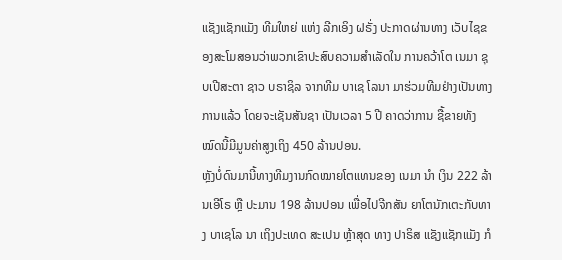ແຊັງແຊັກແມັງ ທີມໃຫຍ່ ແຫ່ງ ລີກເອິງ ຝຣັ່ງ ປະກາດຜ່ານທາງ ເວັບໄຊຂອງສະໂມສອນວ່າພວກເຂົາປະສົບຄວາມສຳເລັດໃນ ການຄວ້າໂຕ ເນມາ ຊຸບເປີສະຕາ ຊາວ ບຣາຊິລ ຈາກທີມ ບາເຊ ໂລນາ ມາຮ່ວມທີມຢ່າງເປັນທາງ ການແລ້ວ ໂດຍຈະເຊັນສັນຊາ ເປັນເວລາ 5 ປີ ຄາດວ່າການ ຊື້ຂາຍທັງໝົດນີ້ມີມູນຄ່າສູງເຖິງ 450 ລ້ານປອນ.
ຫຼັງບໍ່ດົນມານີ້ທາງທີມງານກົດໝາຍໂຕແທນຂອງ ເນມາ ນຳ ເງິນ 222 ລ້ານເອີໂຣ ຫຼື ປະມານ 198 ລ້ານປອນ ເພື່ອໄປຈີກສັນ ຍາໂຕນັກເຕະກັບທາງ ບາເຊໂລ ນາ ເຖິງປະເທດ ສະເປນ ຫຼ້າສຸດ ທາງ ປາຣິສ ແຊັງແຊັກແມັງ ກໍ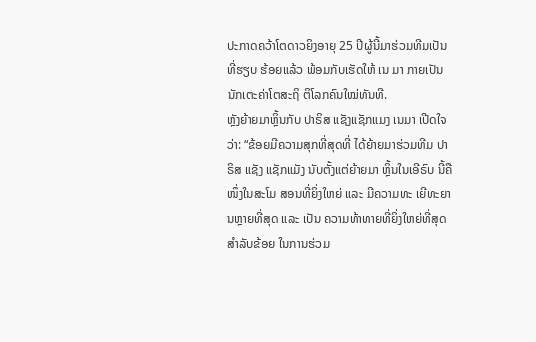ປະກາດຄວ້າໂຕດາວຍິງອາຍຸ 25 ປີຜູ້ນີ້ມາຮ່ວມທີມເປັນທີ່ຮຽບ ຮ້ອຍແລ້ວ ພ້ອມກັບເຮັດໃຫ້ ເນ ມາ ກາຍເປັນນັກເຕະຄ່າໂຕສະຖິ ຕິໂລກຄົນໃໝ່ທັນທີ.
ຫຼັງຍ້າຍມາຫຼິ້ນກັບ ປາຣິສ ແຊັງແຊັກແມງ ເນມາ ເປີດໃຈ ວ່າ: “ຂ້ອຍມີຄວາມສຸກທີ່ສຸດທີ່ ໄດ້ຍ້າຍມາຮ່ວມທີມ ປາຣິສ ແຊັງ ແຊັກແມັງ ນັບຕັ້ງແຕ່ຍ້າຍມາ ຫຼິ້ນໃນເອີຣົບ ນີ້ຄືໜຶ່ງໃນສະໂມ ສອນທີ່ຍິ່ງໃຫຍ່ ແລະ ມີຄວາມທະ ເຍີທະຍານຫຼາຍທີ່ສຸດ ແລະ ເປັນ ຄວາມທ້າທາຍທີ່ຍິ່ງໃຫຍ່ທີ່ສຸດ ສຳລັບຂ້ອຍ ໃນການຮ່ວມ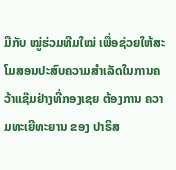ມືກັບ ໝູ່ຮ່ວມທີມໃໝ່ ເພື່ອຊ່ວຍໃຫ້ສະ ໂມສອນປະສົບຄວາມສຳເລັດໃນການຄວ້າແຊ໊ມຢ່າງທີ່ກອງເຊຍ ຕ້ອງການ ຄວາມທະເຍີທະຍານ ຂອງ ປາຣິສ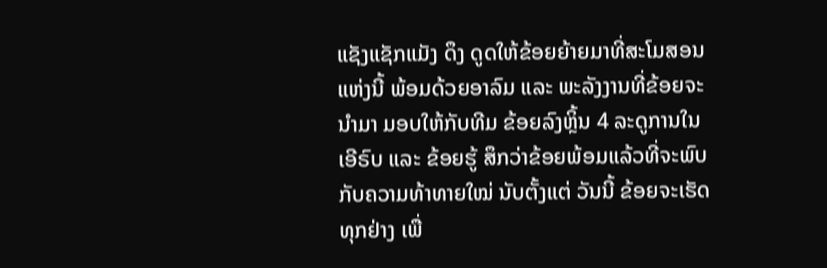ແຊັງແຊັກແມັງ ດຶງ ດູດໃຫ້ຂ້ອຍຍ້າຍມາທີ່ສະໂມສອນແຫ່ງນີ້ ພ້ອມດ້ວຍອາລົມ ແລະ ພະລັງງານທີ່ຂ້ອຍຈະນຳມາ ມອບໃຫ້ກັບທີມ ຂ້ອຍລົງຫຼິ້ນ 4 ລະດູການໃນເອີຣົບ ແລະ ຂ້ອຍຮູ້ ສຶກວ່າຂ້ອຍພ້ອມແລ້ວທີ່ຈະພົບ ກັບຄວາມທ້າທາຍໃໝ່ ນັບຕັ້ງແຕ່ ວັນນີ້ ຂ້ອຍຈະເຮັດທຸກຢ່າງ ເພື່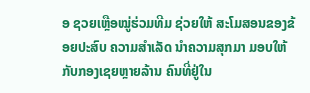ອ ຊວຍເຫຼືອໝູ່ຮ່ວມທີມ ຊ່ວຍໃຫ້ ສະໂມສອນຂອງຂ້ອຍປະສົບ ຄວາມສຳເລັດ ນຳຄວາມສຸກມາ ມອບໃຫ້ກັບກອງເຊຍຫຼາຍລ້ານ ຄົນທີ່ຢູ່ໃນ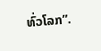ທົ່ວໂລກ”.